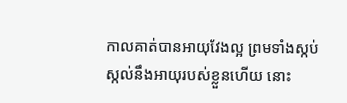កាលគាត់បានអាយុវែងល្អ ព្រមទាំងស្កប់ស្កល់នឹងអាយុរបស់ខ្លួនហើយ នោះ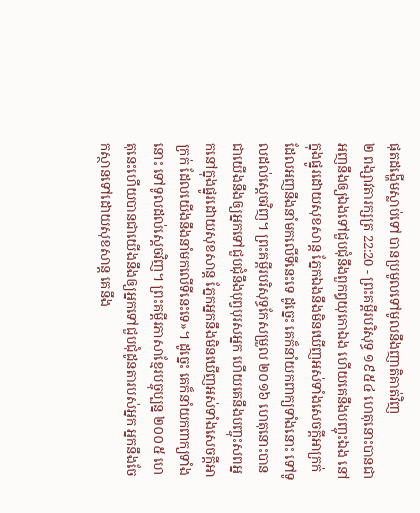ផុតដង្ហើមស្លាប់ទៅ បានប្រមូលទៅមូលនឹងញាតិគាត់វិញ
២ ពង្សាវតារក្សត្រ 22:20 - ព្រះគម្ពីរបរិសុទ្ធ ១៩៥៤ ហេតុនោះបានជាអញនឹងឲ្យឯងទៅជួបជុំនឹងពួកឰយុកោឯង ហើយគេនឹងបញ្ចុះឯង នៅក្នុងផ្នូរដោយសុខសាន្ត ភ្នែកឯងនឹងមិនឃើញអស់ទាំងសេចក្ដីអាក្រក់ ដែលអញនឹងនាំមកលើទីនេះទេ ដូច្នេះ គេក៏នាំយកពាក្យទាំងនោះ ទៅទូលដល់ស្តេចវិញ។ ព្រះគម្ពីរបរិសុទ្ធកែសម្រួល ២០១៦ ហេតុនោះបានជាយើងនឹងឲ្យអ្នកទៅជួបជុំនឹងបុព្វបុរសអ្នក ហើយគេនឹងបញ្ចុះសពអ្នកនៅក្នុងផ្នូរដោយសុខសាន្ត ភ្នែកអ្នកនឹងមិនឃើញអស់ទាំងសេចក្ដីអាក្រក់ ដែលយើងនឹងនាំមកលើទីនេះទេ»។ ដូច្នេះ គេក៏នាំយកពាក្យទាំងនោះ ទៅទូលដល់ស្តេចវិញ។ ព្រះគម្ពីរភាសាខ្មែរបច្ចុប្បន្ន ២០០៥ ហេតុនេះហើយបានជាយើងនឹងឲ្យអ្នកទៅជួបជុំដូនតារបស់អ្នក អ្នកនឹងចែកស្ថានទៅដោយសុខសាន្ត គេនឹង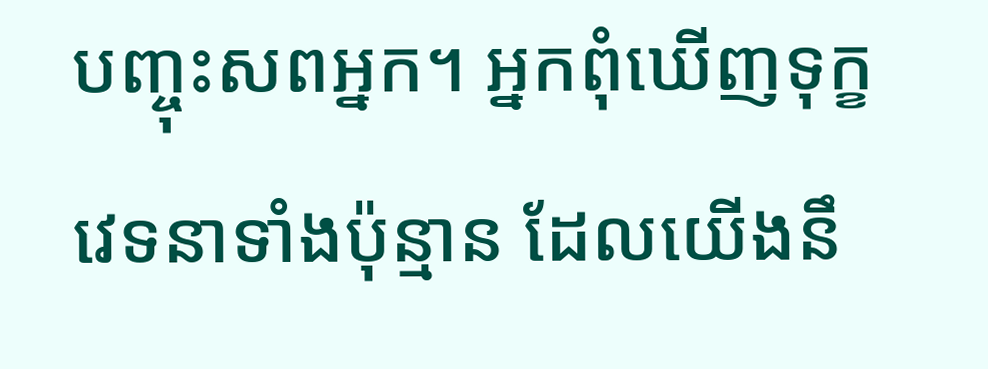បញ្ចុះសពអ្នក។ អ្នកពុំឃើញទុក្ខវេទនាទាំងប៉ុន្មាន ដែលយើងនឹ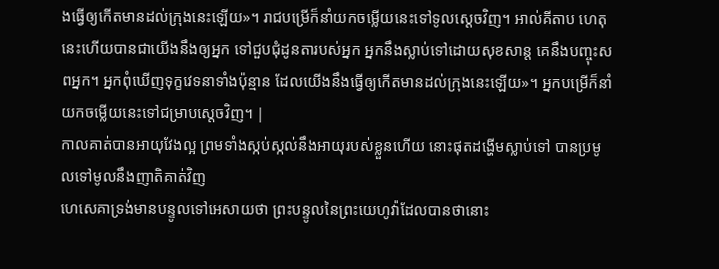ងធ្វើឲ្យកើតមានដល់ក្រុងនេះឡើយ»។ រាជបម្រើក៏នាំយកចម្លើយនេះទៅទូលស្ដេចវិញ។ អាល់គីតាប ហេតុនេះហើយបានជាយើងនឹងឲ្យអ្នក ទៅជួបជុំដូនតារបស់អ្នក អ្នកនឹងស្លាប់ទៅដោយសុខសាន្ត គេនឹងបញ្ចុះសពអ្នក។ អ្នកពុំឃើញទុក្ខវេទនាទាំងប៉ុន្មាន ដែលយើងនឹងធ្វើឲ្យកើតមានដល់ក្រុងនេះឡើយ»។ អ្នកបម្រើក៏នាំយកចម្លើយនេះទៅជម្រាបស្តេចវិញ។ |
កាលគាត់បានអាយុវែងល្អ ព្រមទាំងស្កប់ស្កល់នឹងអាយុរបស់ខ្លួនហើយ នោះផុតដង្ហើមស្លាប់ទៅ បានប្រមូលទៅមូលនឹងញាតិគាត់វិញ
ហេសេគាទ្រង់មានបន្ទូលទៅអេសាយថា ព្រះបន្ទូលនៃព្រះយេហូវ៉ាដែលបានថានោះ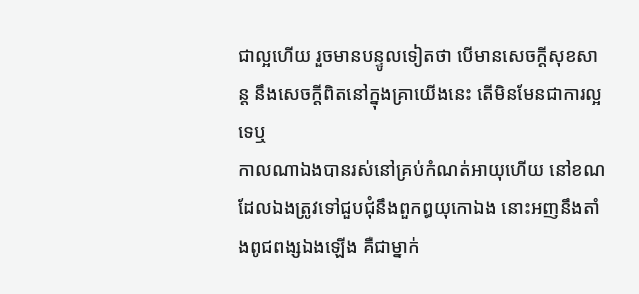ជាល្អហើយ រួចមានបន្ទូលទៀតថា បើមានសេចក្ដីសុខសាន្ត នឹងសេចក្ដីពិតនៅក្នុងគ្រាយើងនេះ តើមិនមែនជាការល្អទេឬ
កាលណាឯងបានរស់នៅគ្រប់កំណត់អាយុហើយ នៅខណដែលឯងត្រូវទៅជួបជុំនឹងពួកឰយុកោឯង នោះអញនឹងតាំងពូជពង្សឯងឡើង គឺជាម្នាក់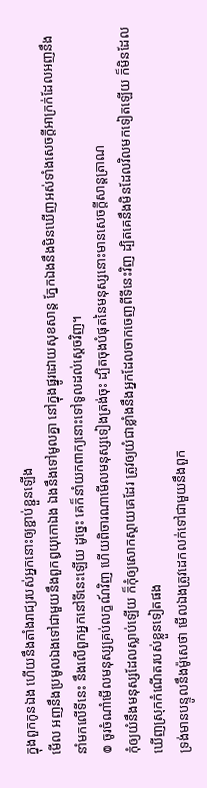ក្នុងពួកកូនឯង ហើយនឹងតាំងរាជ្យរបស់អ្នកនោះឲ្យខ្ជាប់ខ្ជួនឡើង
មើល អញនឹងប្រមូលឯងទៅជាមួយនឹងពួកឰយុកោឯង ឯងនឹងទៅមូលគ្នា នៅក្នុងផ្នូរដោយសុខសាន្ត ភ្នែកឯងនឹងមិនឃើញអស់ទាំងសេចក្ដីអាក្រក់ដែលអញនឹងនាំមកលើទីនេះ នឹងលើពួកអ្នកនៅទីនេះឡើយ ដូច្នេះ គេក៏នាំយកពាក្យនោះទៅទូលដល់ស្តេចវិញ។
៙ ចូរចំណាំមើលមនុស្សគ្រប់លក្ខណ៍វិញ ហើយពិចារណាមើលមនុស្សទៀងត្រង់ចុះ ដ្បិតចុងបំផុតនៃមនុស្សនោះមានសេចក្ដីសាន្តត្រាណ
កុំឲ្យយំនឹងមនុស្សដែលស្លាប់ឡើយ ក៏កុំឲ្យសោកស្តាយគេដែរ ត្រូវឲ្យយំជាខ្លាំងនឹងអ្នកដែលចាកចេញពីទីនេះវិញ ដ្បិតគេនឹងមិនដែលវិលមកទៀតឡើយ ក៏មិនដែលឃើញស្រុកកំណើតរបស់ខ្លួនទៀតផង
ទ្រង់មានបន្ទូលនឹងម៉ូសេថា មើលឯងត្រូវដេកលក់ទៅជាមួយនឹងពួក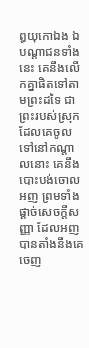ឰយុកោឯង ឯបណ្តាជនទាំងនេះ គេនឹងលើកគ្នាផិតទៅតាមព្រះដទៃ ជាព្រះរបស់ស្រុកដែលគេចូលទៅនៅកណ្តាលនោះ គេនឹងបោះបង់ចោលអញ ព្រមទាំងផ្តាច់សេចក្ដីសញ្ញា ដែលអញបានតាំងនឹងគេចេញ